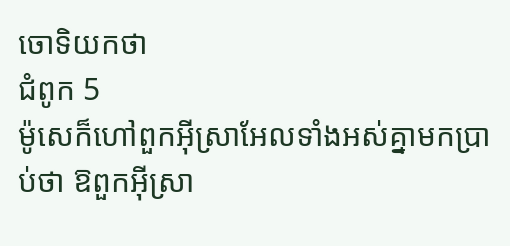ចោទិយកថា
ជំពូក 5
ម៉ូសេក៏ហៅពួកអ៊ីស្រាអែលទាំងអស់គ្នាមកប្រាប់ថា ឱពួកអ៊ីស្រា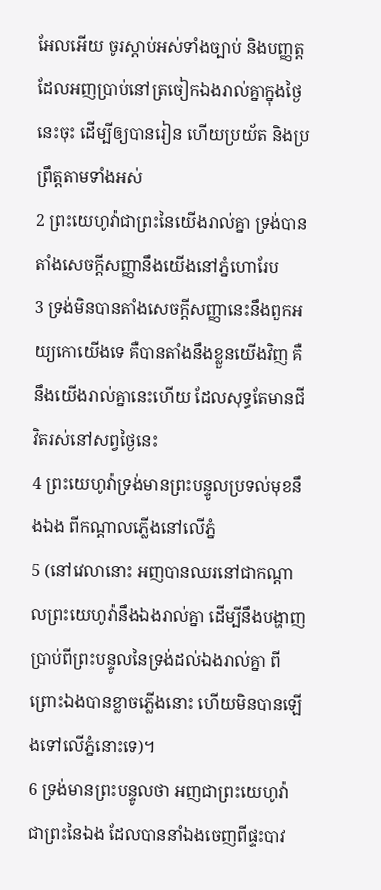អែលអើយ ចូរស្តាប់អស់ទាំងច្បាប់ និងបញ្ញត្តដែលអញប្រាប់នៅត្រចៀកឯងរាល់គ្នាក្នុងថ្ងៃនេះចុះ ដើម្បីឲ្យបានរៀន ហើយប្រយ័ត និងប្រព្រឹត្តតាមទាំងអស់
2 ព្រះយេហូវ៉ាជាព្រះនៃយើងរាល់គ្នា ទ្រង់បានតាំងសេចក្ដីសញ្ញានឹងយើងនៅភ្នំហោរែប
3 ទ្រង់មិនបានតាំងសេចក្ដីសញ្ញានេះនឹងពួកអយ្យកោយើងទេ គឺបានតាំងនឹងខ្លួនយើងវិញ គឺនឹងយើងរាល់គ្នានេះហើយ ដែលសុទ្ធតែមានជីវិតរស់នៅសព្វថ្ងៃនេះ
4 ព្រះយេហូវ៉ាទ្រង់មានព្រះបន្ទូលប្រទល់មុខនឹងឯង ពីកណ្តាលភ្លើងនៅលើភ្នំ
5 (នៅវេលានោះ អញបានឈរនៅជាកណ្តាលព្រះយេហូវ៉ានឹងឯងរាល់គ្នា ដើម្បីនឹងបង្ហាញប្រាប់ពីព្រះបន្ទូលនៃទ្រង់ដល់ឯងរាល់គ្នា ពីព្រោះឯងបានខ្លាចភ្លើងនោះ ហើយមិនបានឡើងទៅលើភ្នំនោះទេ)។
6 ទ្រង់មានព្រះបន្ទូលថា អញជាព្រះយេហូវ៉ាជាព្រះនៃឯង ដែលបាននាំឯងចេញពីផ្ទះបាវ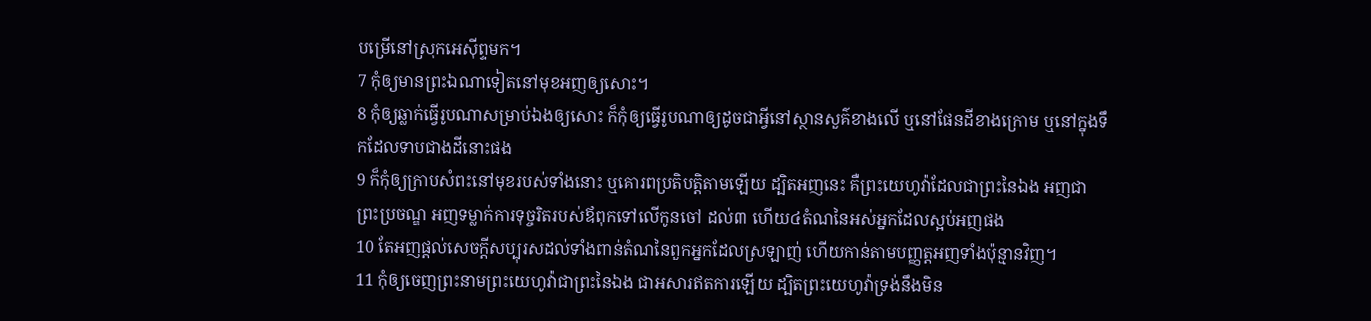បម្រើនៅស្រុកអេស៊ីព្ទមក។
7 កុំឲ្យមានព្រះឯណាទៀតនៅមុខអញឲ្យសោះ។
8 កុំឲ្យឆ្លាក់ធ្វើរូបណាសម្រាប់ឯងឲ្យសោះ ក៏កុំឲ្យធ្វើរូបណាឲ្យដូចជាអ្វីនៅស្ថានសួគ៌ខាងលើ ឬនៅផែនដីខាងក្រោម ឬនៅក្នុងទឹកដែលទាបជាងដីនោះផង
9 ក៏កុំឲ្យក្រាបសំពះនៅមុខរបស់ទាំងនោះ ឬគោរពប្រតិបត្តិតាមឡើយ ដ្បិតអញនេះ គឺព្រះយេហូវ៉ាដែលជាព្រះនៃឯង អញជាព្រះប្រចណ្ឌ អញទម្លាក់ការទុច្ចរិតរបស់ឪពុកទៅលើកូនចៅ ដល់៣ ហើយ៤តំណនៃអស់អ្នកដែលស្អប់អញផង
10 តែអញផ្តល់សេចក្ដីសប្បុរសដល់ទាំងពាន់តំណនៃពួកអ្នកដែលស្រឡាញ់ ហើយកាន់តាមបញ្ញត្តអញទាំងប៉ុន្មានវិញ។
11 កុំឲ្យចេញព្រះនាមព្រះយេហូវ៉ាជាព្រះនៃឯង ជាអសារឥតការឡើយ ដ្បិតព្រះយេហូវ៉ាទ្រង់នឹងមិន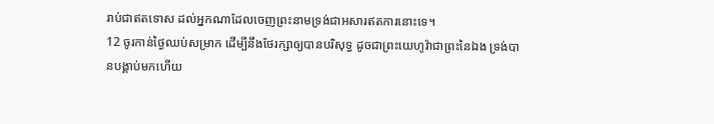រាប់ជាឥតទោស ដល់អ្នកណាដែលចេញព្រះនាមទ្រង់ជាអសារឥតការនោះទេ។
12 ចូរកាន់ថ្ងៃឈប់សម្រាក ដើម្បីនឹងថែរក្សាឲ្យបានបរិសុទ្ធ ដូចជាព្រះយេហូវ៉ាជាព្រះនៃឯង ទ្រង់បានបង្គាប់មកហើយ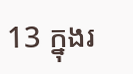13 ក្នុងរ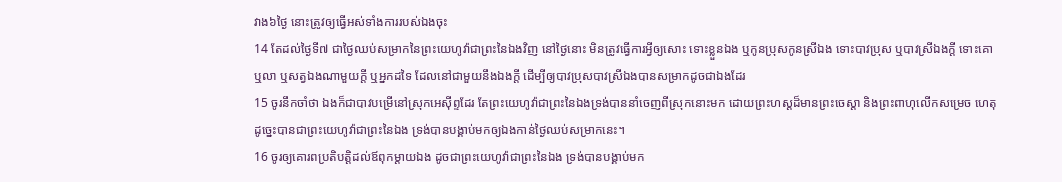វាង៦ថ្ងៃ នោះត្រូវឲ្យធ្វើអស់ទាំងការរបស់ឯងចុះ
14 តែដល់ថ្ងៃទី៧ ជាថ្ងៃឈប់សម្រាកនៃព្រះយេហូវ៉ាជាព្រះនៃឯងវិញ នៅថ្ងៃនោះ មិនត្រូវធ្វើការអ្វីឲ្យសោះ ទោះខ្លួនឯង ឬកូនប្រុសកូនស្រីឯង ទោះបាវប្រុស ឬបាវស្រីឯងក្តី ទោះគោ ឬលា ឬសត្វឯងណាមួយក្តី ឬអ្នកដទៃ ដែលនៅជាមួយនឹងឯងក្តី ដើម្បីឲ្យបាវប្រុសបាវស្រីឯងបានសម្រាកដូចជាឯងដែរ
15 ចូរនឹកចាំថា ឯងក៏ជាបាវបម្រើនៅស្រុកអេស៊ីព្ទដែរ តែព្រះយេហូវ៉ាជាព្រះនៃឯងទ្រង់បាននាំចេញពីស្រុកនោះមក ដោយព្រះហស្តដ៏មានព្រះចេស្តា និងព្រះពាហុលើកសម្រេច ហេតុដូច្នេះបានជាព្រះយេហូវ៉ាជាព្រះនៃឯង ទ្រង់បានបង្គាប់មកឲ្យឯងកាន់ថ្ងៃឈប់សម្រាកនេះ។
16 ចូរឲ្យគោរពប្រតិបត្តិដល់ឪពុកម្តាយឯង ដូចជាព្រះយេហូវ៉ាជាព្រះនៃឯង ទ្រង់បានបង្គាប់មក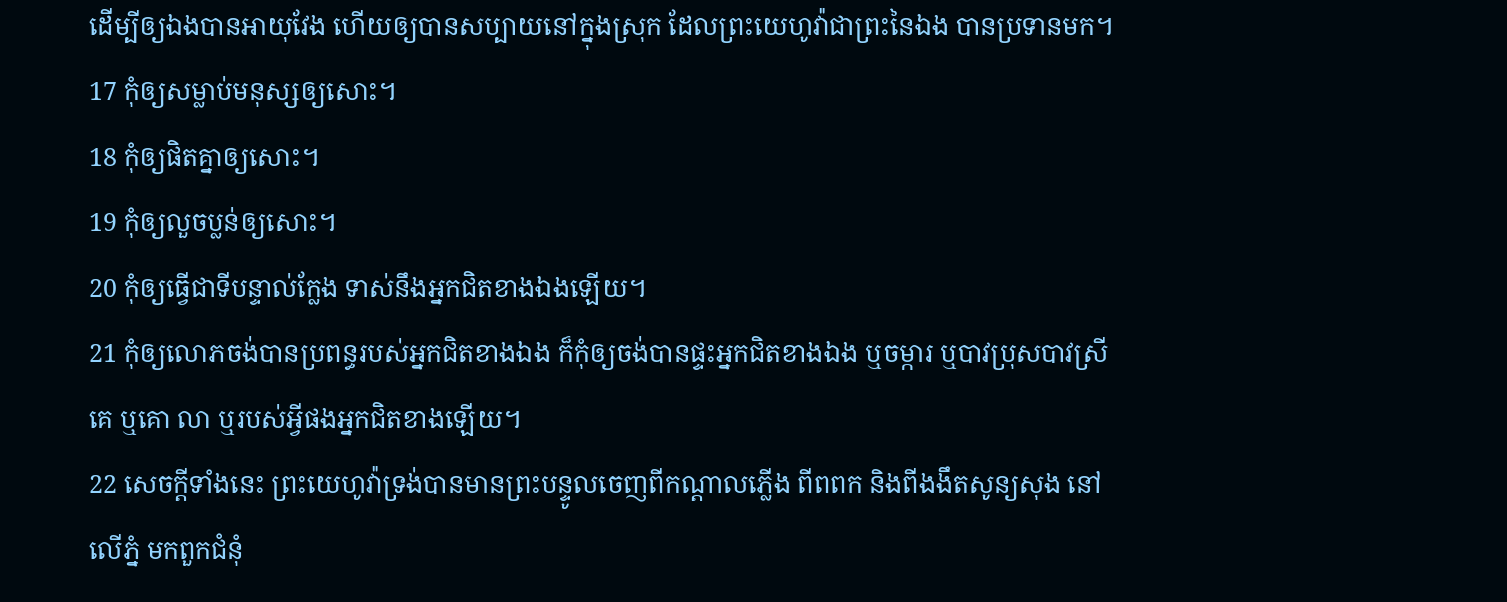ដើម្បីឲ្យឯងបានអាយុវែង ហើយឲ្យបានសប្បាយនៅក្នុងស្រុក ដែលព្រះយេហូវ៉ាជាព្រះនៃឯង បានប្រទានមក។
17 កុំឲ្យសម្លាប់មនុស្សឲ្យសោះ។
18 កុំឲ្យផិតគ្នាឲ្យសោះ។
19 កុំឲ្យលួចប្លន់ឲ្យសោះ។
20 កុំឲ្យធ្វើជាទីបន្ទាល់ក្លែង ទាស់នឹងអ្នកជិតខាងឯងឡើយ។
21 កុំឲ្យលោភចង់បានប្រពន្ធរបស់អ្នកជិតខាងឯង ក៏កុំឲ្យចង់បានផ្ទះអ្នកជិតខាងឯង ឬចម្ការ ឬបាវប្រុសបាវស្រីគេ ឬគោ លា ឬរបស់អ្វីផងអ្នកជិតខាងឡើយ។
22 សេចក្ដីទាំងនេះ ព្រះយេហូវ៉ាទ្រង់បានមានព្រះបន្ទូលចេញពីកណ្តាលភ្លើង ពីពពក និងពីងងឹតសូន្យសុង នៅលើភ្នំ មកពួកជំនុំ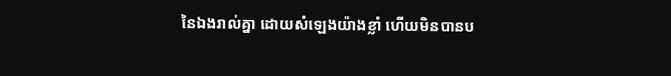នៃឯងរាល់គ្នា ដោយសំឡេងយ៉ាងខ្លាំ ហើយមិនបានប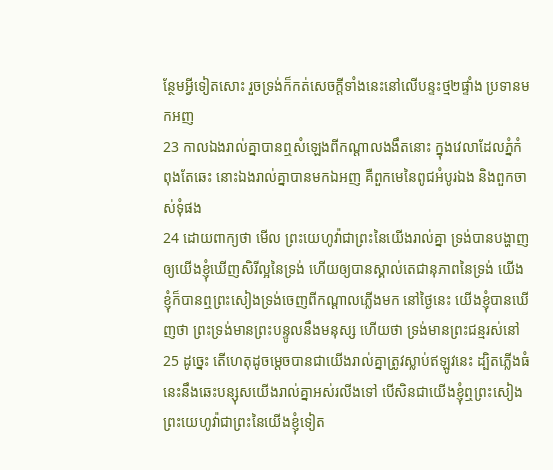ន្ថែមអ្វីទៀតសោះ រួចទ្រង់ក៏កត់សេចក្ដីទាំងនេះនៅលើបន្ទះថ្ម២ផ្ទាំង ប្រទានមកអញ
23 កាលឯងរាល់គ្នាបានឮសំឡេងពីកណ្តាលងងឹតនោះ ក្នុងវេលាដែលភ្នំកំពុងតែឆេះ នោះឯងរាល់គ្នាបានមកឯអញ គឺពួកមេនៃពូជអំបូរឯង និងពួកចាស់ទុំផង
24 ដោយពាក្យថា មើល ព្រះយេហូវ៉ាជាព្រះនៃយើងរាល់គ្នា ទ្រង់បានបង្ហាញឲ្យយើងខ្ញុំឃើញសិរីល្អនៃទ្រង់ ហើយឲ្យបានស្គាល់តេជានុភាពនៃទ្រង់ យើងខ្ញុំក៏បានឮព្រះសៀងទ្រង់ចេញពីកណ្តាលភ្លើងមក នៅថ្ងៃនេះ យើងខ្ញុំបានឃើញថា ព្រះទ្រង់មានព្រះបន្ទូលនឹងមនុស្ស ហើយថា ទ្រង់មានព្រះជន្មរស់នៅ
25 ដូច្នេះ តើហេតុដូចម្តេចបានជាយើងរាល់គ្នាត្រូវស្លាប់ឥឡូវនេះ ដ្បិតភ្លើងធំនេះនឹងឆេះបន្សុសយើងរាល់គ្នាអស់រលីងទៅ បើសិនជាយើងខ្ញុំឮព្រះសៀងព្រះយេហូវ៉ាជាព្រះនៃយើងខ្ញុំទៀត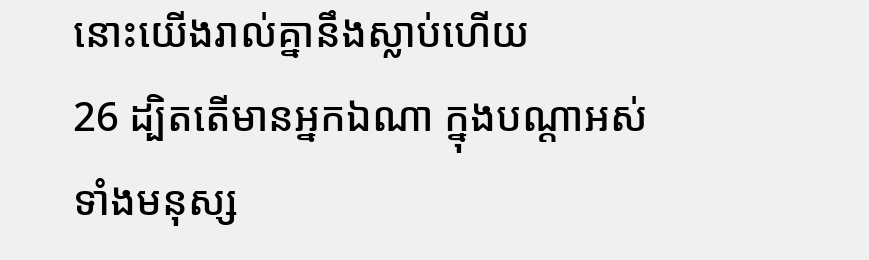នោះយើងរាល់គ្នានឹងស្លាប់ហើយ
26 ដ្បិតតើមានអ្នកឯណា ក្នុងបណ្តាអស់ទាំងមនុស្ស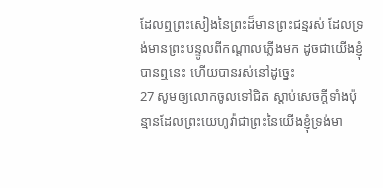ដែលឮព្រះសៀងនៃព្រះដ៏មានព្រះជន្មរស់ ដែលទ្រង់មានព្រះបន្ទូលពីកណ្តាលភ្លើងមក ដូចជាយើងខ្ញុំបានឮនេះ ហើយបានរស់នៅដូច្នេះ
27 សូមឲ្យលោកចូលទៅជិត ស្តាប់សេចក្ដីទាំងប៉ុន្មានដែលព្រះយេហូវ៉ាជាព្រះនៃយើងខ្ញុំទ្រង់មា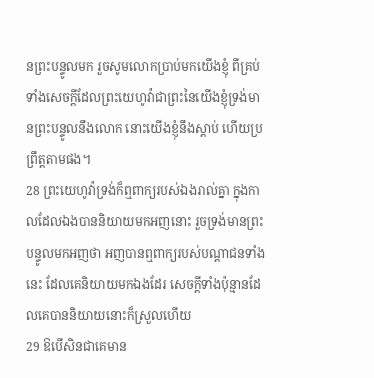នព្រះបន្ទូលមក រួចសូមលោកប្រាប់មកយើងខ្ញុំ ពីគ្រប់ទាំងសេចក្ដីដែលព្រះយេហូវ៉ាជាព្រះនៃយើងខ្ញុំទ្រង់មានព្រះបន្ទូលនឹងលោក នោះយើងខ្ញុំនឹងស្តាប់ ហើយប្រព្រឹត្តតាមផង។
28 ព្រះយេហូវ៉ាទ្រង់ក៏ឮពាក្យរបស់ឯងរាល់គ្នា ក្នុងកាលដែលឯងបាននិយាយមកអញនោះ រួចទ្រង់មានព្រះបន្ទូលមកអញថា អញបានឮពាក្យរបស់បណ្តាជនទាំងនេះ ដែលគេនិយាយមកឯងដែរ សេចក្ដីទាំងប៉ុន្មានដែលគេបាននិយាយនោះក៏ស្រួលហើយ
29 ឱបើសិនជាគេមាន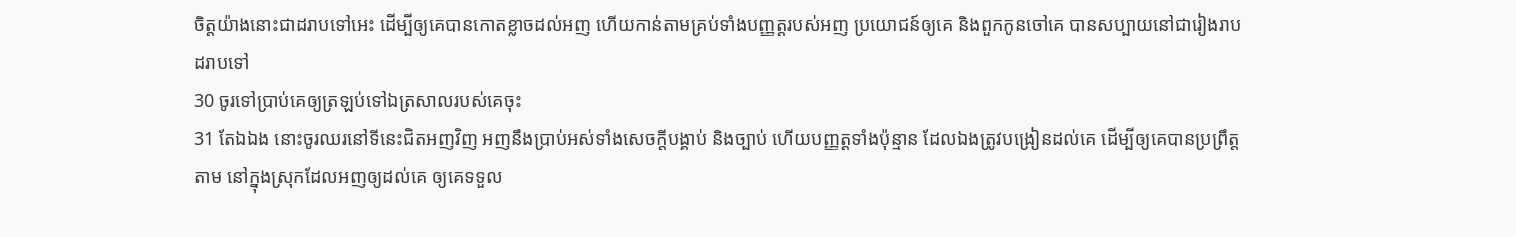ចិត្តយ៉ាងនោះជាដរាបទៅអេះ ដើម្បីឲ្យគេបានកោតខ្លាចដល់អញ ហើយកាន់តាមគ្រប់ទាំងបញ្ញត្តរបស់អញ ប្រយោជន៍ឲ្យគេ និងពួកកូនចៅគេ បានសប្បាយនៅជារៀងរាបដរាបទៅ
30 ចូរទៅប្រាប់គេឲ្យត្រឡប់ទៅឯត្រសាលរបស់គេចុះ
31 តែឯឯង នោះចូរឈរនៅទីនេះជិតអញវិញ អញនឹងប្រាប់អស់ទាំងសេចក្ដីបង្គាប់ និងច្បាប់ ហើយបញ្ញត្តទាំងប៉ុន្មាន ដែលឯងត្រូវបង្រៀនដល់គេ ដើម្បីឲ្យគេបានប្រព្រឹត្តតាម នៅក្នុងស្រុកដែលអញឲ្យដល់គេ ឲ្យគេទទួល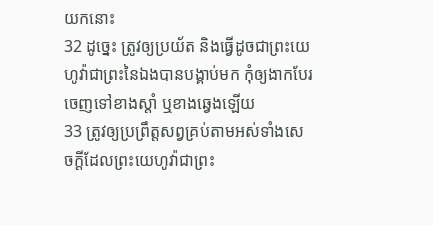យកនោះ
32 ដូច្នេះ ត្រូវឲ្យប្រយ័ត និងធ្វើដូចជាព្រះយេហូវ៉ាជាព្រះនៃឯងបានបង្គាប់មក កុំឲ្យងាកបែរចេញទៅខាងស្តាំ ឬខាងឆ្វេងឡើយ
33 ត្រូវឲ្យប្រព្រឹត្តសព្វគ្រប់តាមអស់ទាំងសេចក្ដីដែលព្រះយេហូវ៉ាជាព្រះ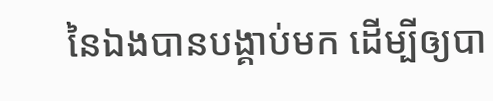នៃឯងបានបង្គាប់មក ដើម្បីឲ្យបា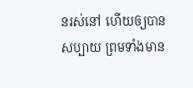នរស់នៅ ហើយឲ្យបានសប្បាយ ព្រមទាំងមាន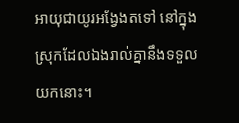អាយុជាយូរអង្វែងតទៅ នៅក្នុងស្រុកដែលឯងរាល់គ្នានឹងទទួលយកនោះ។